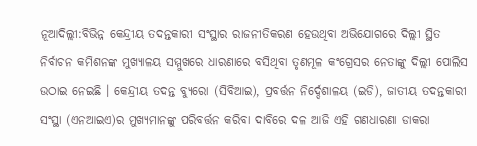ନୂଆଦିଲ୍ଲୀ:ବିଭିନ୍ନ କେନ୍ଦ୍ରୀୟ ତଦନ୍ତକାରୀ ସଂସ୍ଥାର ରାଜନୀତିକରଣ ହେଉଥିବା ଅଭିଯୋଗରେ ଦିଲ୍ଲୀ ସ୍ଥିତ ନିର୍ବାଚନ କମିଶନଙ୍କ ମୁଖ୍ୟାଳୟ ସମ୍ମୁଖରେ ଧାରଣାରେ ବସିଥିବା ତୃଣମୂଳ କଂଗ୍ରେସର ନେତାଙ୍କୁ ଦିଲ୍ଲୀ ପୋଲିସ ଉଠାଇ ନେଇଛି । କେନ୍ଦ୍ରୀୟ ତଦନ୍ତ ବ୍ୟୁରୋ (ସିବିଆଇ), ପ୍ରବର୍ତ୍ତନ ନିର୍ଦ୍ଦେଶାଳୟ (ଇଡି), ଜାତୀୟ ତଦନ୍ତକାରୀ ସଂସ୍ଥା (ଏନଆଇଏ)ର ମୁଖ୍ୟମାନଙ୍କୁ ପରିବର୍ତ୍ତନ କରିବା ଦାବିରେ ଦଳ ଆଜି ଏହି ଗଣଧାରଣା ଡାକରା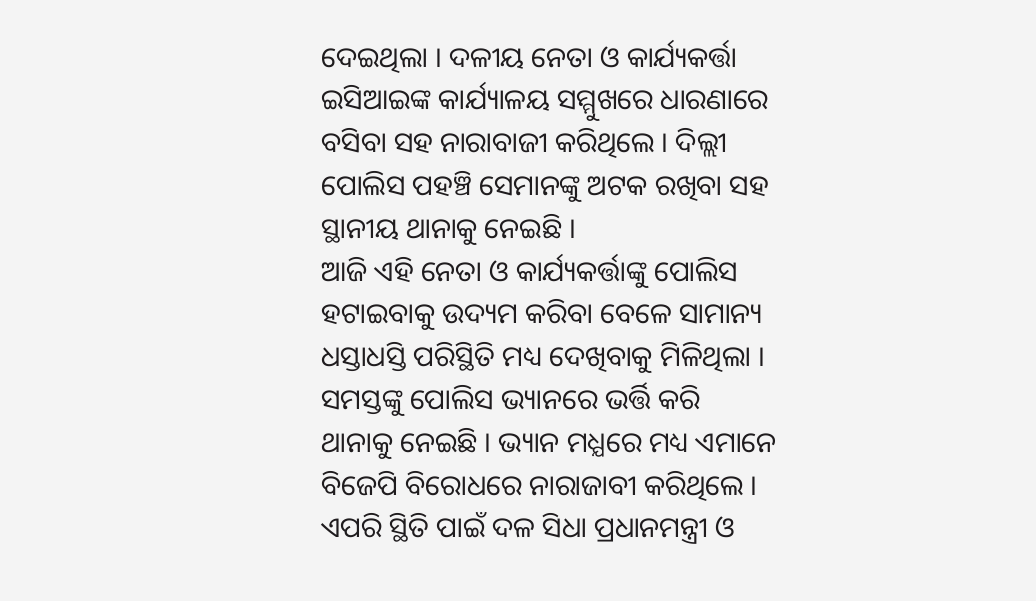ଦେଇଥିଲା । ଦଳୀୟ ନେତା ଓ କାର୍ଯ୍ୟକର୍ତ୍ତା ଇସିଆଇଙ୍କ କାର୍ଯ୍ୟାଳୟ ସମ୍ମୁଖରେ ଧାରଣାରେ ବସିବା ସହ ନାରାବାଜୀ କରିଥିଲେ । ଦିଲ୍ଲୀ ପୋଲିସ ପହଞ୍ଚି ସେମାନଙ୍କୁ ଅଟକ ରଖିବା ସହ ସ୍ଥାନୀୟ ଥାନାକୁ ନେଇଛି ।
ଆଜି ଏହି ନେତା ଓ କାର୍ଯ୍ୟକର୍ତ୍ତାଙ୍କୁ ପୋଲିସ ହଟାଇବାକୁ ଉଦ୍ୟମ କରିବା ବେଳେ ସାମାନ୍ୟ ଧସ୍ତାଧସ୍ତି ପରିସ୍ଥିତି ମଧ୍ୟ ଦେଖିବାକୁ ମିଳିଥିଲା । ସମସ୍ତଙ୍କୁ ପୋଲିସ ଭ୍ୟାନରେ ଭର୍ତ୍ତି କରି ଥାନାକୁ ନେଇଛି । ଭ୍ୟାନ ମଧ୍ଯରେ ମଧ୍ୟ ଏମାନେ ବିଜେପି ବିରୋଧରେ ନାରାଜାବୀ କରିଥିଲେ । ଏପରି ସ୍ଥିତି ପାଇଁ ଦଳ ସିଧା ପ୍ରଧାନମନ୍ତ୍ରୀ ଓ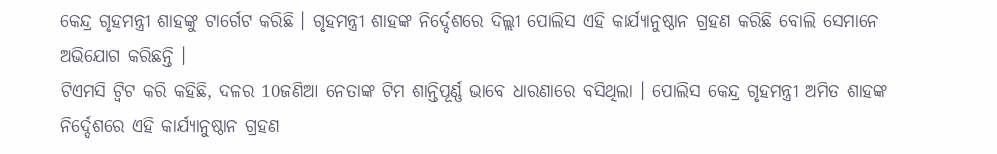କେନ୍ଦ୍ର ଗୃହମନ୍ତ୍ରୀ ଶାହଙ୍କୁ ଟାର୍ଗେଟ କରିଛି । ଗୃହମନ୍ତ୍ରୀ ଶାହଙ୍କ ନିର୍ଦ୍ଦେଶରେ ଦିଲ୍ଲୀ ପୋଲିସ ଏହି କାର୍ଯ୍ୟାନୁଷ୍ଠାନ ଗ୍ରହଣ କରିଛି ବୋଲି ସେମାନେ ଅଭିଯୋଗ କରିଛନ୍ତି ।
ଟିଏମସି ଟ୍ବିଟ କରି କହିଛି, ଦଳର 10ଜଣିଆ ନେତାଙ୍କ ଟିମ ଶାନ୍ତିପୂର୍ଣ୍ଣ ଭାବେ ଧାରଣାରେ ବସିଥିଲା । ପୋଲିସ କେନ୍ଦ୍ର ଗୃହମନ୍ତ୍ରୀ ଅମିତ ଶାହଙ୍କ ନିର୍ଦ୍ଦେଶରେ ଏହି କାର୍ଯ୍ୟାନୁଷ୍ଠାନ ଗ୍ରହଣ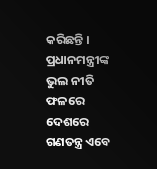କରିଛନ୍ତି । ପ୍ରଧାନମନ୍ତ୍ରୀଙ୍କ ଭୁଲ ନୀତି ଫଳରେ ଦେଶରେ ଗଣତନ୍ତ୍ର ଏବେ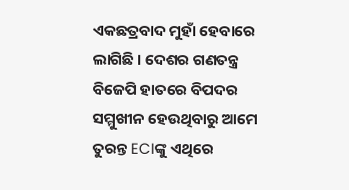ଏକଛତ୍ରବାଦ ମୁହାଁ ହେବାରେ ଲାଗିଛି । ଦେଶର ଗଣତନ୍ତ୍ର ବିଜେପି ହାତରେ ବିପଦର ସମ୍ମୁଖୀନ ହେଉଥିବାରୁ ଆମେ ତୁରନ୍ତ ECIଙ୍କୁ ଏଥିରେ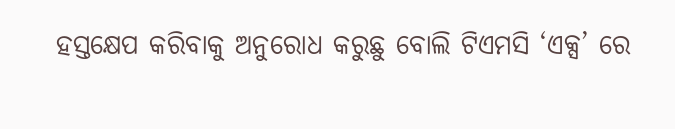ହସ୍ତକ୍ଷେପ କରିବାକୁ ଅନୁରୋଧ କରୁଛୁ ବୋଲି ଟିଏମସି ‘ଏକ୍ସ’ ରେ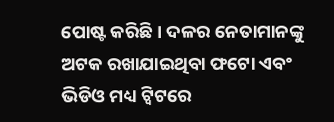ପୋଷ୍ଟ କରିଛି । ଦଳର ନେତାମାନଙ୍କୁ ଅଟକ ରଖାଯାଇଥିବା ଫଟୋ ଏବଂ ଭିଡିଓ ମଧ୍ୟ ଟ୍ବିଟରେ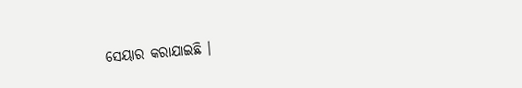ସେୟାର କରାଯାଇଛି ।